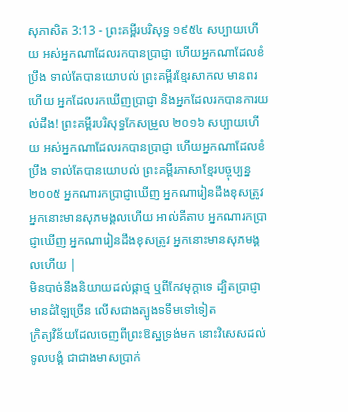សុភាសិត 3:13 - ព្រះគម្ពីរបរិសុទ្ធ ១៩៥៤ សប្បាយហើយ អស់អ្នកណាដែលរកបានប្រាជ្ញា ហើយអ្នកណាដែលខំប្រឹង ទាល់តែបានយោបល់ ព្រះគម្ពីរខ្មែរសាកល មានពរហើយ អ្នកដែលរកឃើញប្រាជ្ញា និងអ្នកដែលរកបានការយល់ដឹង! ព្រះគម្ពីរបរិសុទ្ធកែសម្រួល ២០១៦ សប្បាយហើយ អស់អ្នកណាដែលរកបានប្រាជ្ញា ហើយអ្នកណាដែលខំប្រឹង ទាល់តែបានយោបល់ ព្រះគម្ពីរភាសាខ្មែរបច្ចុប្បន្ន ២០០៥ អ្នកណារកប្រាជ្ញាឃើញ អ្នកណារៀនដឹងខុសត្រូវ អ្នកនោះមានសុភមង្គលហើយ អាល់គីតាប អ្នកណារកប្រាជ្ញាឃើញ អ្នកណារៀនដឹងខុសត្រូវ អ្នកនោះមានសុភមង្គលហើយ |
មិនបាច់នឹងនិយាយដល់ផ្កាថ្ម ឬពីកែវមុក្តាទេ ដ្បិតប្រាជ្ញាមានដំឡៃច្រើន លើសជាងត្បូងទទឹមទៅទៀត
ក្រិត្យវិន័យដែលចេញពីព្រះឱស្ឋទ្រង់មក នោះវិសេសដល់ទូលបង្គំ ជាជាងមាសប្រាក់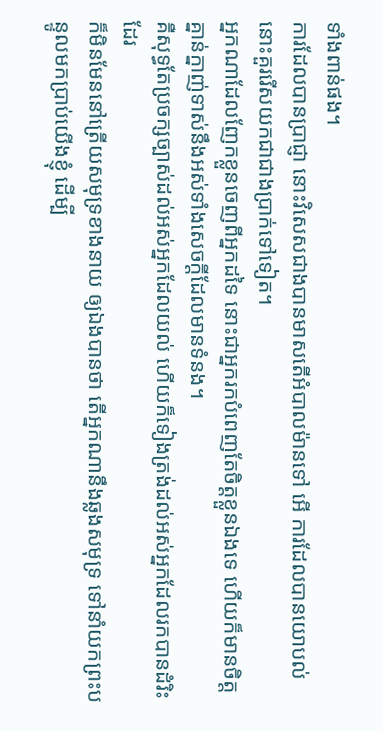ទាំងពាន់ផង។
ការដែលបានប្រាជ្ញា នោះវិសេសជាងបានមាសតើអំបាលម៉ានទៅ អើ ការដែលបានយោបល់ នោះគួររើសយកជាជាងប្រាក់ទៅទៀត។
អ្នកណាដែលញែកខ្លួនចេញពីអ្នកដទៃ នោះជាអ្នករកបំពេញតែចិត្តខ្លួនឯងទេ ហើយក៏មានចិត្តគ្នាន់ក្នាញ់ទាស់នឹងអស់ទាំងសេចក្ដីដែលមានទំនង។
គឺសុទ្ធតែប្រចក្សច្បាស់ដល់អស់អ្នកដែលយល់ ហើយក៏ទៀងត្រង់ដល់អស់អ្នកដែលរកបានដំរិះដែរ
ក៏មិនមែននៅត្រើយសមុទ្រខាងនាយ ឲ្យឯងបានថា តើអ្នកណានឹងឆ្លងសមុទ្រ ទៅនាំយកព្រះបន្ទូលមកប្រាប់យើងខ្ញុំ ដើម្បី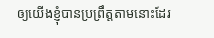ឲ្យយើងខ្ញុំបានប្រព្រឹត្តតាមនោះដែរ